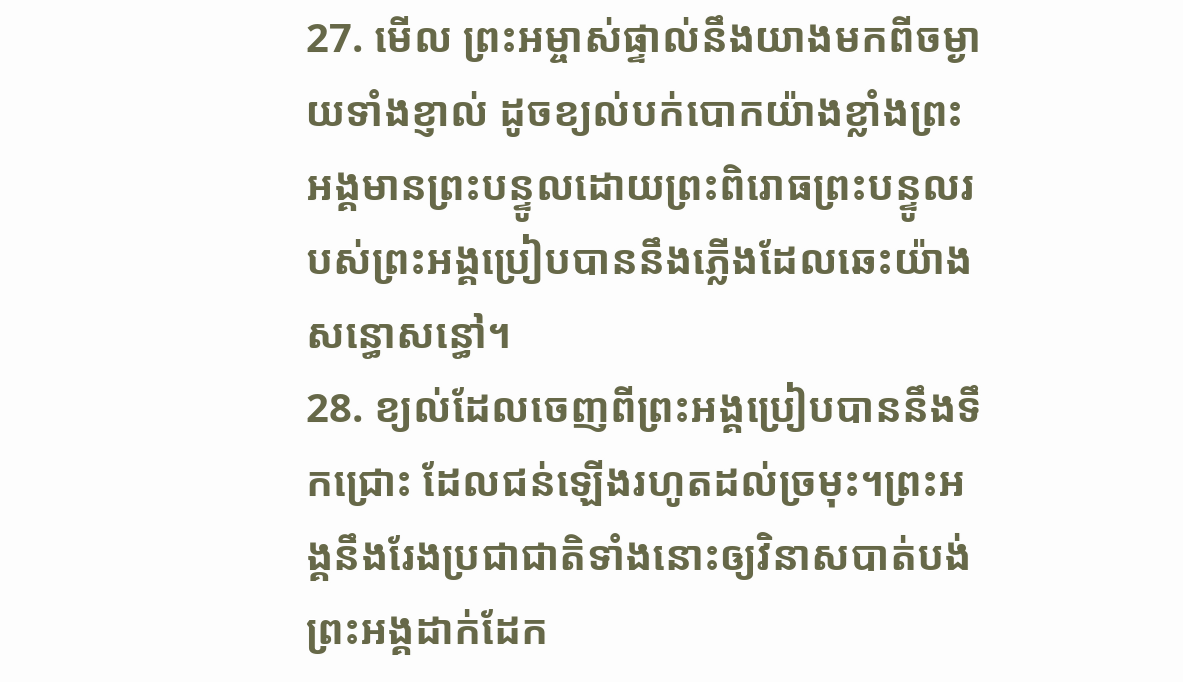27. មើល ព្រះអម្ចាស់ផ្ទាល់នឹងយាងមកពីចម្ងាយទាំងខ្ញាល់ ដូចខ្យល់បក់បោកយ៉ាងខ្លាំងព្រះអង្គមានព្រះបន្ទូលដោយព្រះពិរោធព្រះបន្ទូលរបស់ព្រះអង្គប្រៀបបាននឹងភ្លើងដែលឆេះយ៉ាងសន្ធោសន្ធៅ។
28. ខ្យល់ដែលចេញពីព្រះអង្គប្រៀបបាននឹងទឹកជ្រោះ ដែលជន់ឡើងរហូតដល់ច្រមុះ។ព្រះអង្គនឹងរែងប្រជាជាតិទាំងនោះឲ្យវិនាសបាត់បង់ព្រះអង្គដាក់ដែក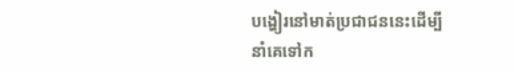បង្ហៀរនៅមាត់ប្រជាជននេះដើម្បីនាំគេទៅក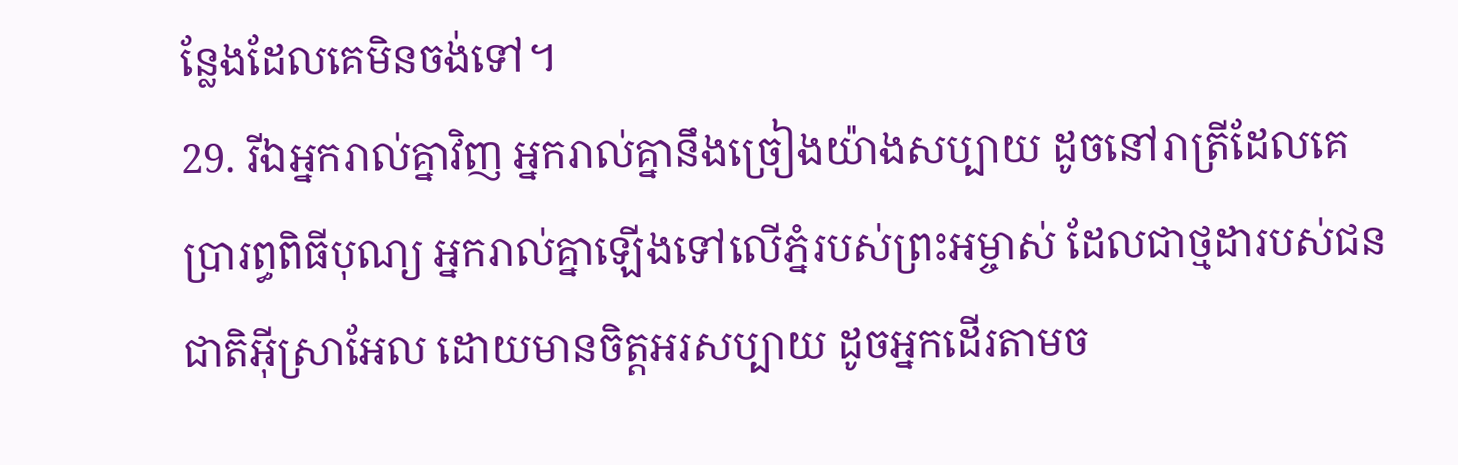ន្លែងដែលគេមិនចង់ទៅ។
29. រីឯអ្នករាល់គ្នាវិញ អ្នករាល់គ្នានឹងច្រៀងយ៉ាងសប្បាយ ដូចនៅរាត្រីដែលគេប្រារព្ធពិធីបុណ្យ អ្នករាល់គ្នាឡើងទៅលើភ្នំរបស់ព្រះអម្ចាស់ ដែលជាថ្មដារបស់ជនជាតិអ៊ីស្រាអែល ដោយមានចិត្តអរសប្បាយ ដូចអ្នកដើរតាមច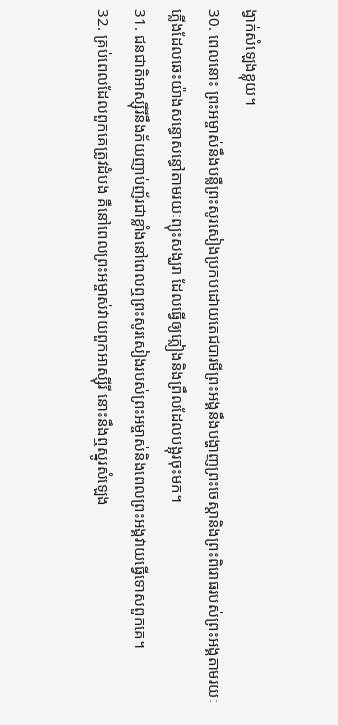ង្វាក់សំឡេងខ្លុយ។
30. ពេលនោះ ព្រះអម្ចាស់នឹងបន្លឺព្រះសូរសៀងប្រកបដោយតេជបារមីព្រះអង្គនឹងបង្ហាញព្រះចេស្ដានិងព្រះពិរោធរបស់ព្រះអង្គតាមរយៈភ្លើងដែលឆេះយ៉ាងសន្ធោសន្ធៅតាមរយៈព្យុះសង្ឃរា ដែលធ្វើឲ្យភ្លៀងនិងព្រឹលដែលបង្អុរចុះមក។
31. ជនជាតិអាស្ស៊ីរីនឹងភ័យញាប់ញ័រជាខ្លាំងនៅពេលឮព្រះសូរសៀងរបស់ព្រះអម្ចាស់និងពេលព្រះអង្គវាយធ្វើទោសពួកគេ។
32. គ្រប់ពេលដែលពួកគេត្រូវដំបង គឺនៅពេលព្រះអម្ចាស់វាយពួកអាស្ស៊ីរី នោះនឹងឮស្នូរសំឡេង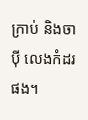ក្រាប់ និងចាប៉ី លេងកំដរផង។